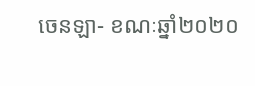ចេនឡា- ខណៈឆ្នាំ២០២០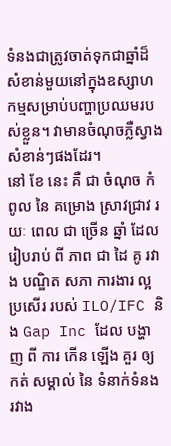ទំនងជាត្រូវចាត់ទុកជាឆ្នាំដ៏សំខាន់មួយនៅក្នុងឧស្សាហកម្មសម្រាប់បញ្ហាប្រឈមរបស់ខ្លួន។ វាមានចំណុចភ្លឺស្វាងសំខាន់ៗផងដែរ។
នៅ ខែ នេះ គឺ ជា ចំណុច កំពូល នៃ គម្រោង ស្រាវជ្រាវ រយៈ ពេល ជា ច្រើន ឆ្នាំ ដែល រៀបរាប់ ពី ភាព ជា ដៃ គូ រវាង បណ្ឌិត សភា ការងារ ល្អ ប្រសើរ របស់ ILO/IFC និង Gap Inc ដែល បង្ហាញ ពី ការ កើន ឡើង គួរ ឲ្យ កត់ សម្គាល់ នៃ ទំនាក់ទំនង រវាង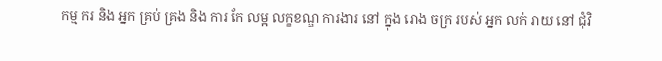កម្ម ករ និង អ្នក គ្រប់ គ្រង និង ការ កែ លម្អ លក្ខខណ្ឌ ការងារ នៅ ក្នុង រោង ចក្រ របស់ អ្នក លក់ រាយ នៅ ជុំវិ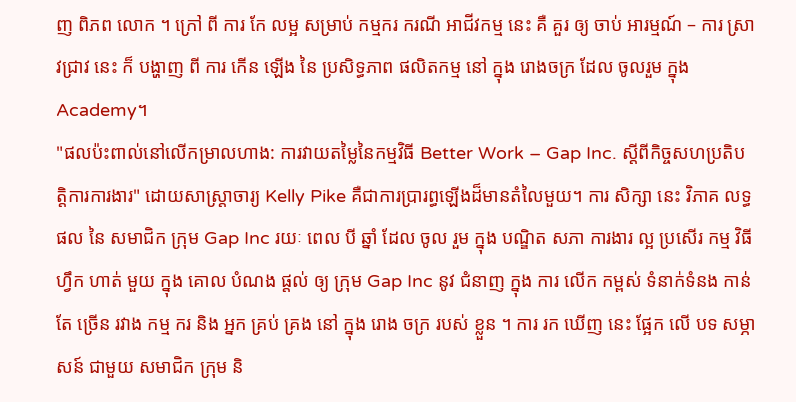ញ ពិភព លោក ។ ក្រៅ ពី ការ កែ លម្អ សម្រាប់ កម្មករ ករណី អាជីវកម្ម នេះ គឺ គួរ ឲ្យ ចាប់ អារម្មណ៍ – ការ ស្រាវជ្រាវ នេះ ក៏ បង្ហាញ ពី ការ កើន ឡើង នៃ ប្រសិទ្ធភាព ផលិតកម្ម នៅ ក្នុង រោងចក្រ ដែល ចូលរួម ក្នុង Academy។
"ផលប៉ះពាល់នៅលើកម្រាលហាង: ការវាយតម្លៃនៃកម្មវិធី Better Work – Gap Inc. ស្តីពីកិច្ចសហប្រតិបត្តិការការងារ" ដោយសាស្រ្តាចារ្យ Kelly Pike គឺជាការប្រារព្ធឡើងដ៏មានតំលៃមួយ។ ការ សិក្សា នេះ វិភាគ លទ្ធ ផល នៃ សមាជិក ក្រុម Gap Inc រយៈ ពេល បី ឆ្នាំ ដែល ចូល រួម ក្នុង បណ្ឌិត សភា ការងារ ល្អ ប្រសើរ កម្ម វិធី ហ្វឹក ហាត់ មួយ ក្នុង គោល បំណង ផ្តល់ ឲ្យ ក្រុម Gap Inc នូវ ជំនាញ ក្នុង ការ លើក កម្ពស់ ទំនាក់ទំនង កាន់ តែ ច្រើន រវាង កម្ម ករ និង អ្នក គ្រប់ គ្រង នៅ ក្នុង រោង ចក្រ របស់ ខ្លួន ។ ការ រក ឃើញ នេះ ផ្អែក លើ បទ សម្ភាសន៍ ជាមួយ សមាជិក ក្រុម និ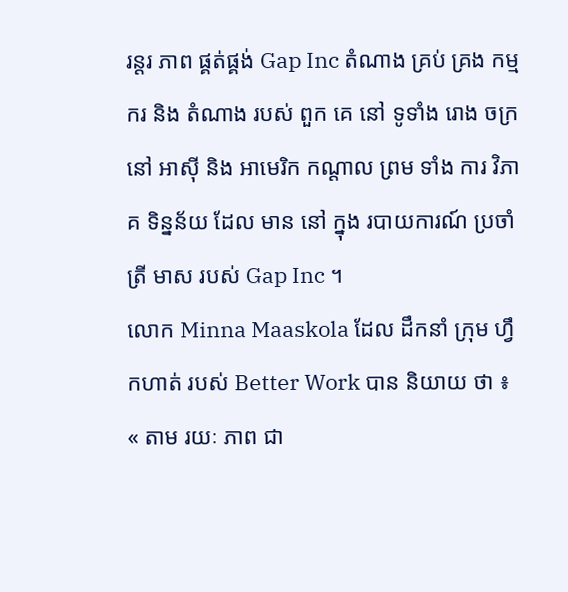រន្តរ ភាព ផ្គត់ផ្គង់ Gap Inc តំណាង គ្រប់ គ្រង កម្ម ករ និង តំណាង របស់ ពួក គេ នៅ ទូទាំង រោង ចក្រ នៅ អាស៊ី និង អាមេរិក កណ្តាល ព្រម ទាំង ការ វិភាគ ទិន្នន័យ ដែល មាន នៅ ក្នុង របាយការណ៍ ប្រចាំ ត្រី មាស របស់ Gap Inc ។
លោក Minna Maaskola ដែល ដឹកនាំ ក្រុម ហ្វឹកហាត់ របស់ Better Work បាន និយាយ ថា ៖ « តាម រយៈ ភាព ជា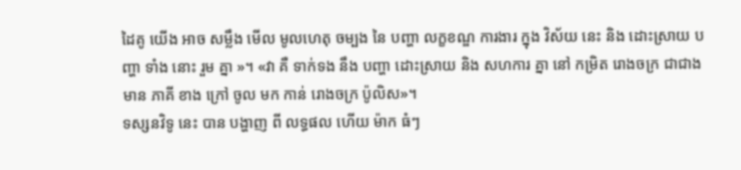ដៃគូ យើង អាច សម្លឹង មើល មូលហេតុ ចម្បង នៃ បញ្ហា លក្ខខណ្ឌ ការងារ ក្នុង វិស័យ នេះ និង ដោះស្រាយ បញ្ហា ទាំង នោះ រួម គ្នា »។ «វា គឺ ទាក់ទង នឹង បញ្ហា ដោះស្រាយ និង សហការ គ្នា នៅ កម្រិត រោងចក្រ ជាជាង មាន ភាគី ខាង ក្រៅ ចូល មក កាន់ រោងចក្រ ប៉ូលិស»។
ទស្សនវិទូ នេះ បាន បង្ហាញ ពី លទ្ធផល ហើយ ម៉ាក ធំៗ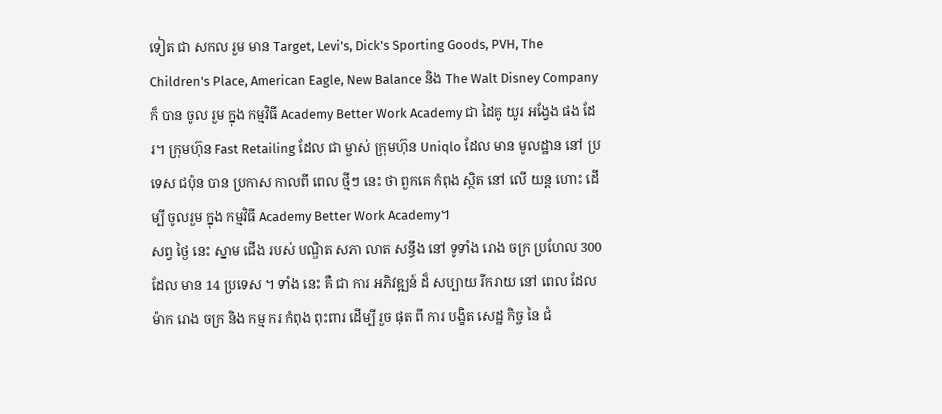ទៀត ជា សកល រួម មាន Target, Levi's, Dick's Sporting Goods, PVH, The Children's Place, American Eagle, New Balance និង The Walt Disney Company ក៏ បាន ចូល រួម ក្នុង កម្មវិធី Academy Better Work Academy ជា ដៃគូ យូរ អង្វែង ផង ដែរ។ ក្រុមហ៊ុន Fast Retailing ដែល ជា ម្ចាស់ ក្រុមហ៊ុន Uniqlo ដែល មាន មូលដ្ឋាន នៅ ប្រទេស ជប៉ុន បាន ប្រកាស កាលពី ពេល ថ្មីៗ នេះ ថា ពួកគេ កំពុង ស្ថិត នៅ លើ យន្ត ហោះ ដើម្បី ចូលរួម ក្នុង កម្មវិធី Academy Better Work Academy។
សព្វ ថ្ងៃ នេះ ស្នាម ជើង របស់ បណ្ឌិត សភា លាត សន្ធឹង នៅ ទូទាំង រោង ចក្រ ប្រហែល 300 ដែល មាន 14 ប្រទេស ។ ទាំង នេះ គឺ ជា ការ អភិវឌ្ឍន៍ ដ៏ សប្បាយ រីករាយ នៅ ពេល ដែល ម៉ាក រោង ចក្រ និង កម្ម ករ កំពុង ពុះពារ ដើម្បី រួច ផុត ពី ការ បង្ខិត សេដ្ឋ កិច្ច នៃ ជំ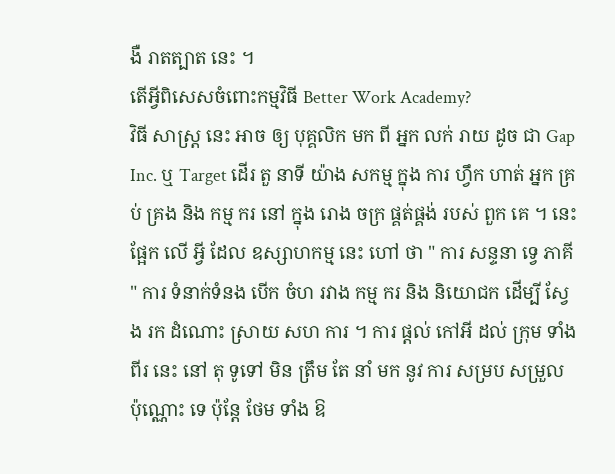ងឺ រាតត្បាត នេះ ។
តើអ្វីពិសេសចំពោះកម្មវិធី Better Work Academy?
វិធី សាស្ត្រ នេះ អាច ឲ្យ បុគ្គលិក មក ពី អ្នក លក់ រាយ ដូច ជា Gap Inc. ឬ Target ដើរ តួ នាទី យ៉ាង សកម្ម ក្នុង ការ ហ្វឹក ហាត់ អ្នក គ្រប់ គ្រង និង កម្ម ករ នៅ ក្នុង រោង ចក្រ ផ្គត់ផ្គង់ របស់ ពួក គេ ។ នេះ ផ្អែក លើ អ្វី ដែល ឧស្សាហកម្ម នេះ ហៅ ថា " ការ សន្ទនា ទ្វេ ភាគី " ការ ទំនាក់ទំនង បើក ចំហ រវាង កម្ម ករ និង និយោជក ដើម្បី ស្វែង រក ដំណោះ ស្រាយ សហ ការ ។ ការ ផ្តល់ កៅអី ដល់ ក្រុម ទាំង ពីរ នេះ នៅ តុ ទូទៅ មិន ត្រឹម តែ នាំ មក នូវ ការ សម្រប សម្រួល ប៉ុណ្ណោះ ទេ ប៉ុន្តែ ថែម ទាំង ឱ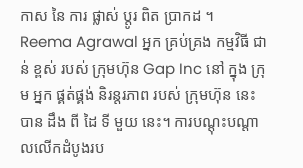កាស នៃ ការ ផ្លាស់ ប្តូរ ពិត ប្រាកដ ។
Reema Agrawal អ្នក គ្រប់គ្រង កម្មវិធី ជាន់ ខ្ពស់ របស់ ក្រុមហ៊ុន Gap Inc នៅ ក្នុង ក្រុម អ្នក ផ្គត់ផ្គង់ និរន្តរភាព របស់ ក្រុមហ៊ុន នេះ បាន ដឹង ពី ដៃ ទី មួយ នេះ។ ការបណ្តុះបណ្តាលលើកដំបូងរប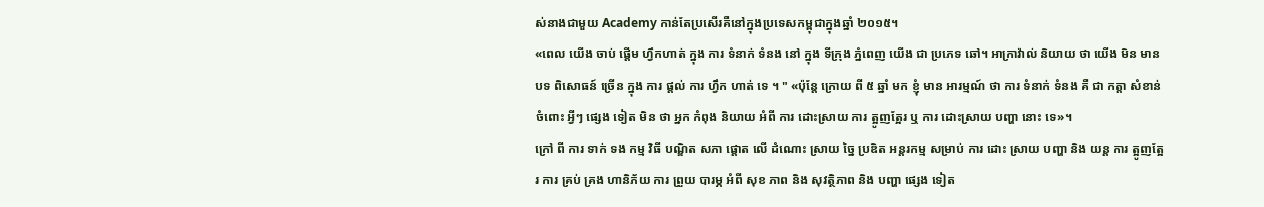ស់នាងជាមួយ Academy កាន់តែប្រសើរគឺនៅក្នុងប្រទេសកម្ពុជាក្នុងឆ្នាំ ២០១៥។
«ពេល យើង ចាប់ ផ្ដើម ហ្វឹកហាត់ ក្នុង ការ ទំនាក់ ទំនង នៅ ក្នុង ទីក្រុង ភ្នំពេញ យើង ជា ប្រភេទ ឆៅ។ អាក្រាវ៉ាល់ និយាយ ថា យើង មិន មាន បទ ពិសោធន៍ ច្រើន ក្នុង ការ ផ្តល់ ការ ហ្វឹក ហាត់ ទេ ។ " «ប៉ុន្តែ ក្រោយ ពី ៥ ឆ្នាំ មក ខ្ញុំ មាន អារម្មណ៍ ថា ការ ទំនាក់ ទំនង គឺ ជា កត្តា សំខាន់ ចំពោះ អ្វីៗ ផ្សេង ទៀត មិន ថា អ្នក កំពុង និយាយ អំពី ការ ដោះស្រាយ ការ ត្អូញត្អែរ ឬ ការ ដោះស្រាយ បញ្ហា នោះ ទេ»។
ក្រៅ ពី ការ ទាក់ ទង កម្ម វិធី បណ្ឌិត សភា ផ្តោត លើ ដំណោះ ស្រាយ ច្នៃ ប្រឌិត អន្តរកម្ម សម្រាប់ ការ ដោះ ស្រាយ បញ្ហា និង យន្ត ការ ត្អូញត្អែរ ការ គ្រប់ គ្រង ហានិភ័យ ការ ព្រួយ បារម្ភ អំពី សុខ ភាព និង សុវត្ថិភាព និង បញ្ហា ផ្សេង ទៀត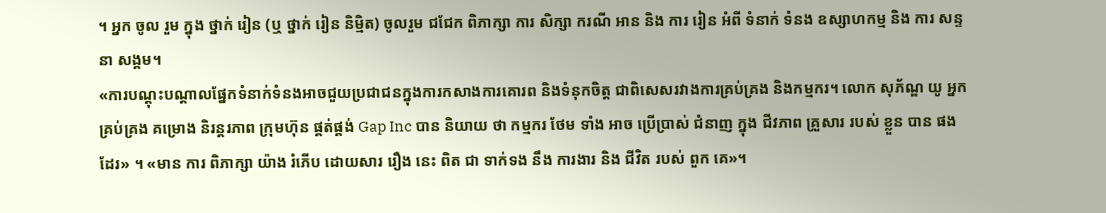។ អ្នក ចូល រួម ក្នុង ថ្នាក់ រៀន (ឬ ថ្នាក់ រៀន និម្មិត) ចូលរួម ជជែក ពិភាក្សា ការ សិក្សា ករណី អាន និង ការ រៀន អំពី ទំនាក់ ទំនង ឧស្សាហកម្ម និង ការ សន្ទនា សង្គម។
«ការបណ្តុះបណ្តាលផ្នែកទំនាក់ទំនងអាចជួយប្រជាជនក្នុងការកសាងការគោរព និងទំនុកចិត្ត ជាពិសេសរវាងការគ្រប់គ្រង និងកម្មករ។ លោក សុភ័ណ្ឌ យូ អ្នក គ្រប់គ្រង គម្រោង និរន្តរភាព ក្រុមហ៊ុន ផ្គត់ផ្គង់ Gap Inc បាន និយាយ ថា កម្មករ ថែម ទាំង អាច ប្រើប្រាស់ ជំនាញ ក្នុង ជីវភាព គ្រួសារ របស់ ខ្លួន បាន ផង ដែរ» ។ «មាន ការ ពិភាក្សា យ៉ាង រំភើប ដោយសារ រឿង នេះ ពិត ជា ទាក់ទង នឹង ការងារ និង ជីវិត របស់ ពួក គេ»។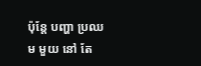ប៉ុន្តែ បញ្ហា ប្រឈម មួយ នៅ តែ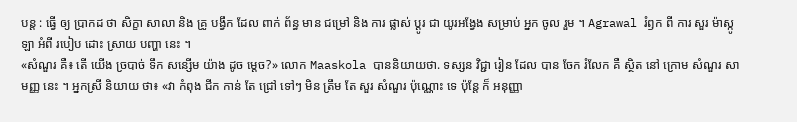បន្ត : ធ្វើ ឲ្យ ប្រាកដ ថា សិក្ខា សាលា និង គ្រូ បង្វឹក ដែល ពាក់ ព័ន្ធ មាន ជម្រៅ និង ការ ផ្លាស់ ប្តូរ ជា យូរអង្វែង សម្រាប់ អ្នក ចូល រួម ។ Agrawal រំឭក ពី ការ សួរ ម៉ាស្កូឡា អំពី របៀប ដោះ ស្រាយ បញ្ហា នេះ ។
«សំណួរ គឺ៖ តើ យើង ច្របាច់ ទឹក សន្សើម យ៉ាង ដូច ម្ដេច?» លោក Maaskola បាននិយាយថា. ទស្សន វិជ្ជា រៀន ដែល បាន ចែក រំលែក គឺ ស្ថិត នៅ ក្រោម សំណួរ សាមញ្ញ នេះ ។ អ្នកស្រី និយាយ ថា៖ «វា កំពុង ជីក កាន់ តែ ជ្រៅ ទៅៗ មិន ត្រឹម តែ សួរ សំណួរ ប៉ុណ្ណោះ ទេ ប៉ុន្តែ ក៏ អនុញ្ញា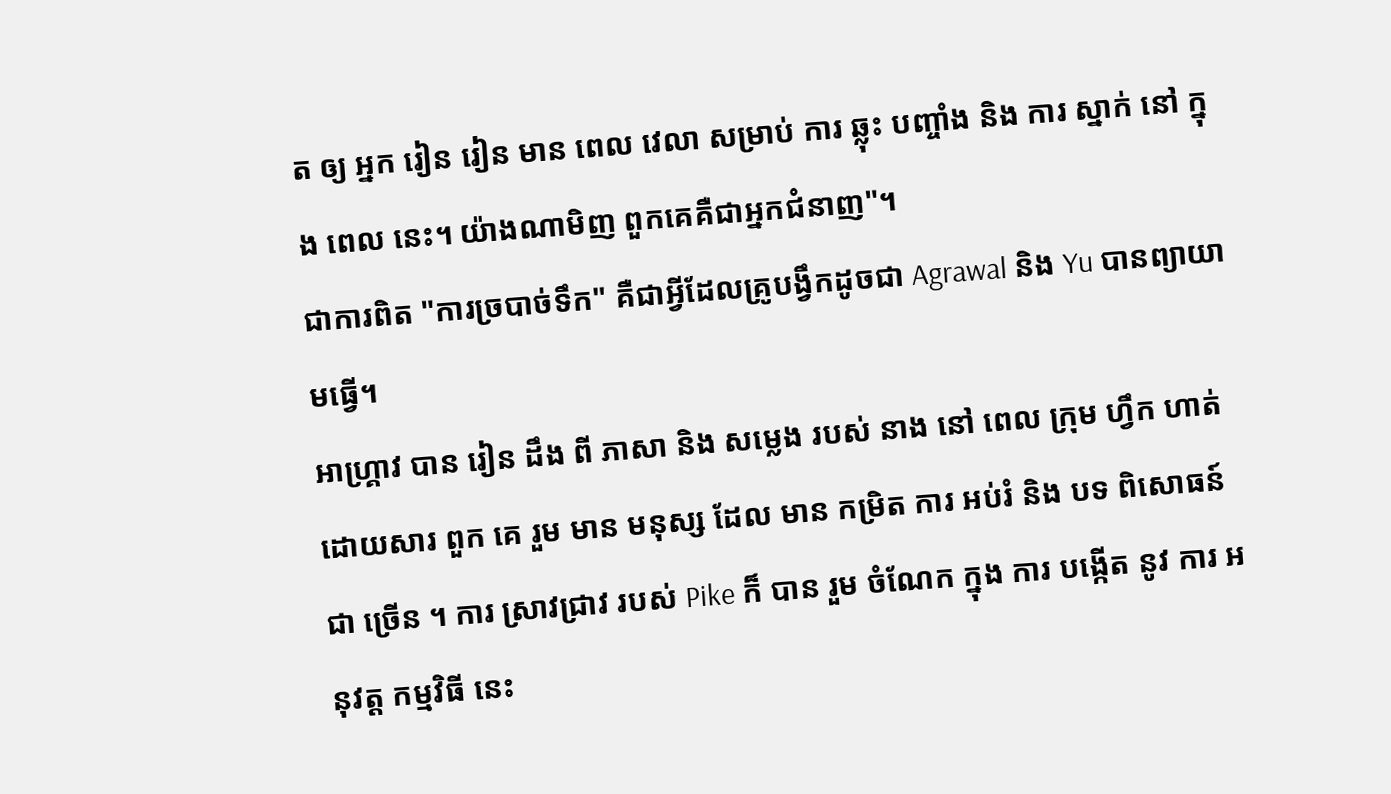ត ឲ្យ អ្នក រៀន រៀន មាន ពេល វេលា សម្រាប់ ការ ឆ្លុះ បញ្ចាំង និង ការ ស្នាក់ នៅ ក្នុង ពេល នេះ។ យ៉ាងណាមិញ ពួកគេគឺជាអ្នកជំនាញ"។
ជាការពិត "ការច្របាច់ទឹក" គឺជាអ្វីដែលគ្រូបង្វឹកដូចជា Agrawal និង Yu បានព្យាយាមធ្វើ។
អាហ្គ្រាវ បាន រៀន ដឹង ពី ភាសា និង សម្លេង របស់ នាង នៅ ពេល ក្រុម ហ្វឹក ហាត់ ដោយសារ ពួក គេ រួម មាន មនុស្ស ដែល មាន កម្រិត ការ អប់រំ និង បទ ពិសោធន៍ ជា ច្រើន ។ ការ ស្រាវជ្រាវ របស់ Pike ក៏ បាន រួម ចំណែក ក្នុង ការ បង្កើត នូវ ការ អនុវត្ត កម្មវិធី នេះ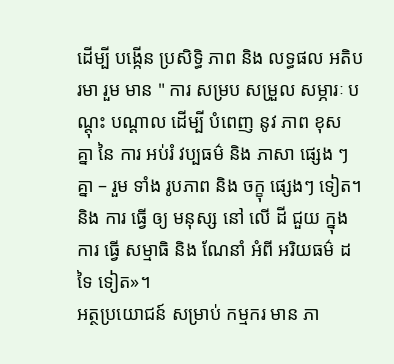ដើម្បី បង្កើន ប្រសិទ្ធិ ភាព និង លទ្ធផល អតិបរមា រួម មាន " ការ សម្រប សម្រួល សម្ភារៈ បណ្តុះ បណ្តាល ដើម្បី បំពេញ នូវ ភាព ខុស គ្នា នៃ ការ អប់រំ វប្បធម៌ និង ភាសា ផ្សេង ៗ គ្នា – រួម ទាំង រូបភាព និង ចក្ខុ ផ្សេងៗ ទៀត។ និង ការ ធ្វើ ឲ្យ មនុស្ស នៅ លើ ដី ជួយ ក្នុង ការ ធ្វើ សម្មាធិ និង ណែនាំ អំពី អរិយធម៌ ដទៃ ទៀត»។
អត្ថប្រយោជន៍ សម្រាប់ កម្មករ មាន ភា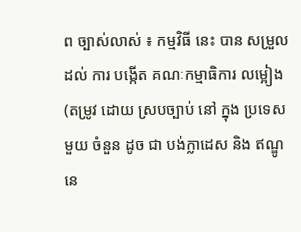ព ច្បាស់លាស់ ៖ កម្មវិធី នេះ បាន សម្រួល ដល់ ការ បង្កើត គណៈកម្មាធិការ លម្អៀង (តម្រូវ ដោយ ស្របច្បាប់ នៅ ក្នុង ប្រទេស មួយ ចំនួន ដូច ជា បង់ក្លាដេស និង ឥណ្ឌូនេ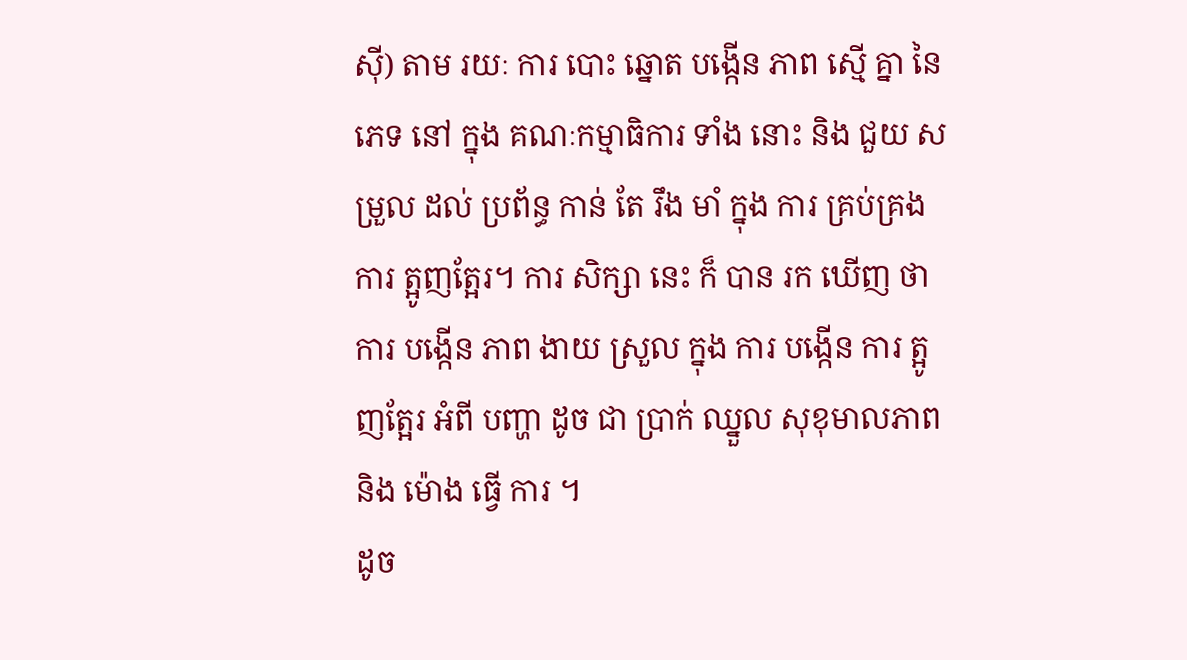ស៊ី) តាម រយៈ ការ បោះ ឆ្នោត បង្កើន ភាព ស្មើ គ្នា នៃ ភេទ នៅ ក្នុង គណៈកម្មាធិការ ទាំង នោះ និង ជួយ សម្រួល ដល់ ប្រព័ន្ធ កាន់ តែ រឹង មាំ ក្នុង ការ គ្រប់គ្រង ការ ត្អូញត្អែរ។ ការ សិក្សា នេះ ក៏ បាន រក ឃើញ ថា ការ បង្កើន ភាព ងាយ ស្រួល ក្នុង ការ បង្កើន ការ ត្អូញត្អែរ អំពី បញ្ហា ដូច ជា ប្រាក់ ឈ្នួល សុខុមាលភាព និង ម៉ោង ធ្វើ ការ ។
ដូច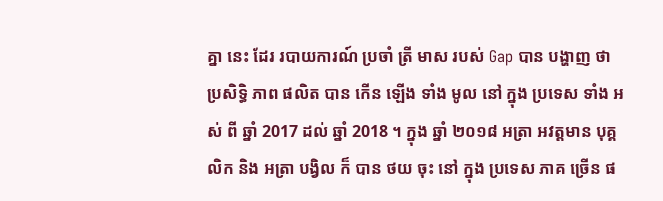គ្នា នេះ ដែរ របាយការណ៍ ប្រចាំ ត្រី មាស របស់ Gap បាន បង្ហាញ ថា ប្រសិទ្ធិ ភាព ផលិត បាន កើន ឡើង ទាំង មូល នៅ ក្នុង ប្រទេស ទាំង អស់ ពី ឆ្នាំ 2017 ដល់ ឆ្នាំ 2018 ។ ក្នុង ឆ្នាំ ២០១៨ អត្រា អវត្តមាន បុគ្គលិក និង អត្រា បង្វិល ក៏ បាន ថយ ចុះ នៅ ក្នុង ប្រទេស ភាគ ច្រើន ផ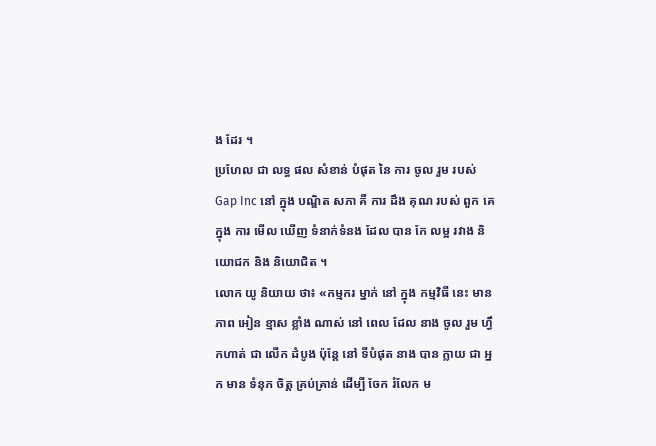ង ដែរ ។
ប្រហែល ជា លទ្ធ ផល សំខាន់ បំផុត នៃ ការ ចូល រួម របស់ Gap Inc នៅ ក្នុង បណ្ឌិត សភា គឺ ការ ដឹង គុណ របស់ ពួក គេ ក្នុង ការ មើល ឃើញ ទំនាក់ទំនង ដែល បាន កែ លម្អ រវាង និយោជក និង និយោជិត ។
លោក យូ និយាយ ថា៖ «កម្មករ ម្នាក់ នៅ ក្នុង កម្មវិធី នេះ មាន ភាព អៀន ខ្មាស ខ្លាំង ណាស់ នៅ ពេល ដែល នាង ចូល រួម ហ្វឹកហាត់ ជា លើក ដំបូង ប៉ុន្តែ នៅ ទីបំផុត នាង បាន ក្លាយ ជា អ្នក មាន ទំនុក ចិត្ត គ្រប់គ្រាន់ ដើម្បី ចែក រំលែក ម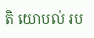តិ យោបល់ រប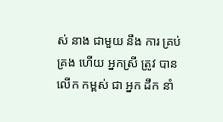ស់ នាង ជាមួយ នឹង ការ គ្រប់គ្រង ហើយ អ្នកស្រី ត្រូវ បាន លើក កម្ពស់ ជា អ្នក ដឹក នាំ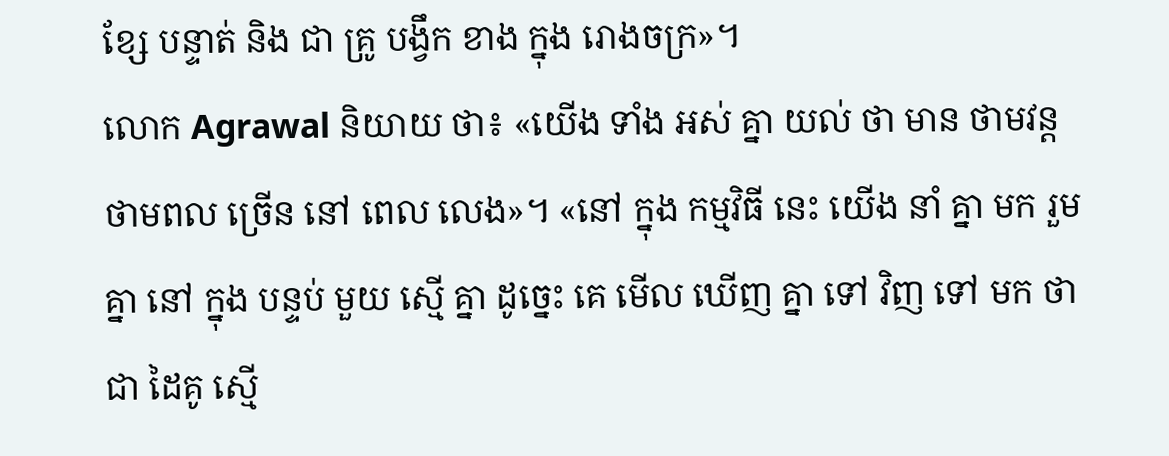ខ្សែ បន្ទាត់ និង ជា គ្រូ បង្វឹក ខាង ក្នុង រោងចក្រ»។
លោក Agrawal និយាយ ថា៖ «យើង ទាំង អស់ គ្នា យល់ ថា មាន ថាមវន្ត ថាមពល ច្រើន នៅ ពេល លេង»។ «នៅ ក្នុង កម្មវិធី នេះ យើង នាំ គ្នា មក រួម គ្នា នៅ ក្នុង បន្ទប់ មួយ ស្មើ គ្នា ដូច្នេះ គេ មើល ឃើញ គ្នា ទៅ វិញ ទៅ មក ថា ជា ដៃគូ ស្មើ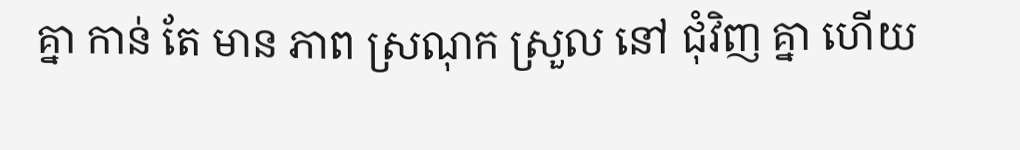គ្នា កាន់ តែ មាន ភាព ស្រណុក ស្រួល នៅ ជុំវិញ គ្នា ហើយ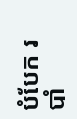បំបែក របាំ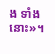ង ទាំង នោះ»។